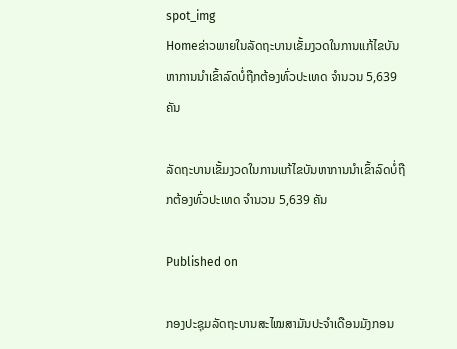spot_img
Homeຂ່າວພາຍໃນລັດຖະບານເຂັ້ມງວດໃນການແກ້ໄຂບັນຫາການນຳເຂົ້າລົດບໍ່ຖືກຕ້ອງທົ່ວປະເທດ ຈຳນວນ 5,639 ຄັນ

ລັດຖະບານເຂັ້ມງວດໃນການແກ້ໄຂບັນຫາການນຳເຂົ້າລົດບໍ່ຖືກຕ້ອງທົ່ວປະເທດ ຈຳນວນ 5,639 ຄັນ

Published on

ກອງປະຊຸມລັດຖະບານສະໄໝສາມັນປະຈຳເດືອນມັງກອນ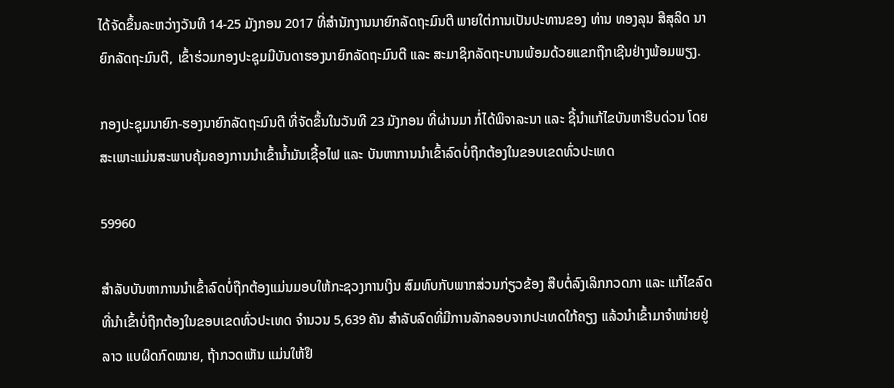ໄດ້ຈັດຂຶ້ນລະຫວ່າງວັນທີ 14-25 ມັງກອນ 2017 ທີ່ສຳນັກງານນາຍົກລັດຖະມົນຕີ ພາຍໃຕ່ການເປັນປະທານຂອງ ທ່ານ ທອງລຸນ ສີສຸລິດ ນາຍົກລັດຖະມົນຕີ, ເຂົ້າຮ່ວມກອງປະຊຸມມີບັນດາຮອງນາຍົກລັດຖະມົນຕີ ແລະ ສະມາຊິກລັດຖະບານພ້ອມດ້ວຍແຂກຖືກເຊີນຢ່າງພ້ອມພຽງ.

ກອງປະຊຸມນາຍົກ-ຮອງນາຍົກລັດຖະມົນຕີ ທີ່ຈັດຂຶ້ນໃນວັນທີ 23 ມັງກອນ ທີ່ຜ່ານມາ ກໍ່ໄດ້ພິຈາລະນາ ແລະ ຊີ້ນຳແກ້ໄຂບັນຫາຮີບດ່ວນ ໂດຍສະເພາະແມ່ນສະພາບຄຸ້ມຄອງການນຳເຂົ້ານ້ຳມັນເຊື້ອໄຟ ແລະ ບັນຫາການນຳເຂົ້າລົດບໍ່ຖືກຕ້ອງໃນຂອບເຂດທົ່ວປະເທດ

59960

ສຳລັບບັນຫາການນຳເຂົ້າລົດບໍ່ຖືກຕ້ອງແມ່ນມອບໃຫ້ກະຊວງການເງິນ ສົມທົບກັບພາກສ່ວນກ່ຽວຂ້ອງ ສືບຕໍ່ລົງເລິກກວດກາ ແລະ ແກ້ໄຂລົດ ທີ່ນໍາເຂົ້າບໍ່ຖືກຕ້ອງໃນຂອບເຂດທົ່ວປະເທດ ຈໍານວນ 5,639 ຄັນ ສໍາລັບລົດທີ່ມີການລັກລອບຈາກປະເທດໃກ້ຄຽງ ແລ້ວນໍາເຂົ້າມາຈໍາໜ່າຍຢູ່ລາວ ແບຜິດກົດໝາຍ, ຖ້າກວດເຫັນ ແມ່ນໃຫ້ຢຶ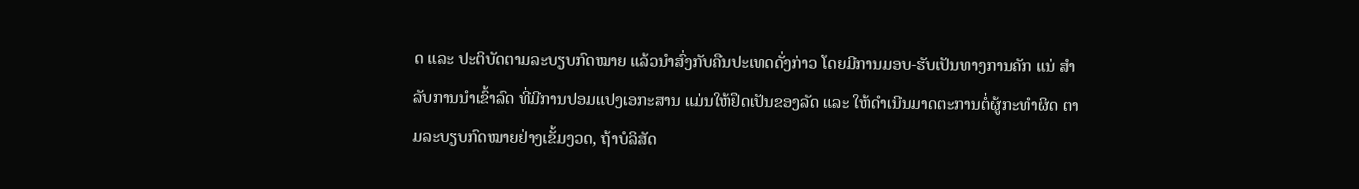ດ ແລະ ປະຕິບັດຕາມລະບຽບກົດໝາຍ ແລ້ວນໍາສົ່ງກັບຄືນປະເທດດັ່ງກ່າວ ໂດຍມີການມອບ-ຮັບເປັນທາງການຄັກ ແນ່ ສໍາລັບການນໍາເຂົ້າລົດ ທີ່ມີການປອມແປງເອກະສານ ແມ່ນໃຫ້ຢຶດເປັນຂອງລັດ ແລະ ໃຫ້ດໍາເນີນມາດຕະການຕໍ່ຜູ້ກະທໍາຜິດ ຕາມລະບຽບກົດໝາຍຢ່າງເຂັ້ມງວດ, ຖ້າບໍລິສັດ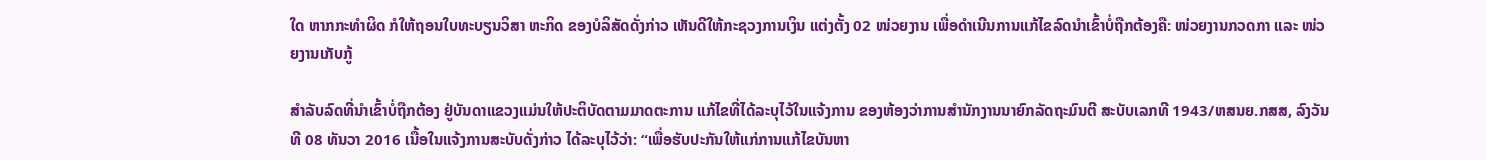ໃດ ຫາກກະທໍາຜິດ ກໍໃຫ້ຖອນໃບທະບຽນວິສາ ຫະກິດ ຂອງບໍລິສັດດັ່ງກ່າວ ເຫັນດີໃຫ້ກະຊວງການເງິນ ແຕ່ງຕັ້ງ 02 ໜ່ວຍງານ ເພື່ອດໍາເນີນການແກ້ໄຂລົດນໍາເຂົ້າບໍ່ຖືກຕ້ອງຄື: ໜ່ວຍງານກວດກາ ແລະ ໜ່ວຍງານເກັບກູ້

ສໍາລັບລົດທີ່ນໍາເຂົ້າບໍ່ຖືກຕ້ອງ ຢູ່ບັນດາແຂວງແມ່ນໃຫ້ປະຕິບັດຕາມມາດຕະການ ແກ້ໄຂທີ່ໄດ້ລະບຸໄວ້ໃນແຈ້ງການ ຂອງຫ້ອງວ່າການສໍານັກງານນາຍົກລັດຖະມົນຕີ ສະບັບເລກທີ 1943/ຫສນຍ.ກສສ, ລົງວັນທີ 08 ທັນວາ 2016 ເນື້ອໃນແຈ້ງການສະບັບດັ່ງກ່າວ ໄດ້ລະບຸໄວ້ວ່າ: “ເພື່ອຮັບປະກັນໃຫ້ແກ່ການແກ້ໄຂບັນຫາ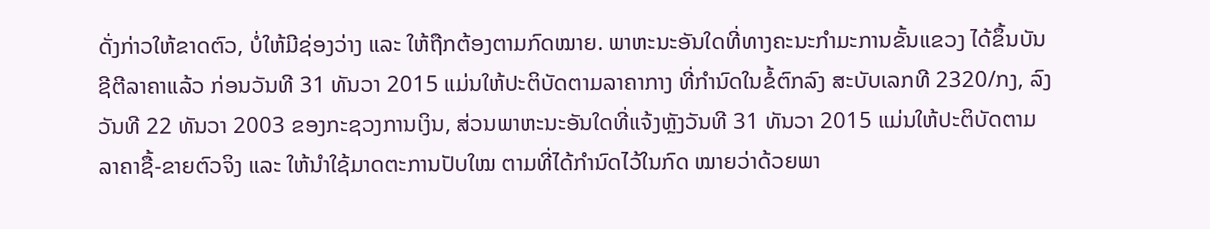ດັ່ງກ່າວໃຫ້ຂາດຕົວ, ບໍ່ໃຫ້ມີຊ່ອງວ່າງ ແລະ ໃຫ້ຖືກຕ້ອງຕາມກົດໝາຍ. ພາຫະນະອັນໃດທີ່ທາງຄະນະກໍາມະການຂັ້ນແຂວງ ໄດ້ຂຶ້ນບັນຊີຕີລາຄາແລ້ວ ກ່ອນວັນທີ 31 ທັນວາ 2015 ແມ່ນໃຫ້ປະຕິບັດຕາມລາຄາກາງ ທີ່ກໍານົດໃນຂໍ້ຕົກລົງ ສະບັບເລກທີ 2320/ກງ, ລົງວັນທີ 22 ທັນວາ 2003 ຂອງກະຊວງການເງິນ, ສ່ວນພາຫະນະອັນໃດທີ່ແຈ້ງຫຼັງວັນທີ 31 ທັນວາ 2015 ແມ່ນໃຫ້ປະຕິບັດຕາມລາຄາຊື້-ຂາຍຕົວຈິງ ແລະ ໃຫ້ນໍາໃຊ້ມາດຕະການປັບໃໝ ຕາມທີ່ໄດ້ກໍານົດໄວ້ໃນກົດ ໝາຍວ່າດ້ວຍພາ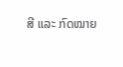ສີ ແລະ ກົດໝາຍ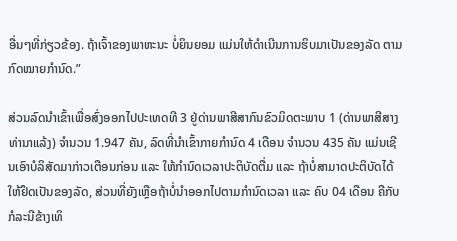ອື່ນໆທີ່ກ່ຽວຂ້ອງ. ຖ້າເຈົ້າຂອງພາຫະນະ ບໍ່ຍິນຍອມ ແມ່ນໃຫ້ດໍາເນີນການຮິບມາເປັນຂອງລັດ ຕາມກົດໝາຍກໍານົດ.”

ສ່ວນລົດນໍາເຂົ້າເພື່ອສົ່ງອອກໄປປະເທດທີ 3 ຢູ່ດ່ານພາສີສາກົນຂົວມິດຕະພາບ 1 (ດ່ານພາສີສາງທ່ານາແລ້ງ) ຈໍານວນ 1.947 ຄັນ, ລົດທີ່ນໍາເຂົ້າກາຍກໍານົດ 4 ເດືອນ ຈໍານວນ 435 ຄັນ ແມ່ນເຊີນເອົາບໍລິສັດມາກ່າວເຕືອນກ່ອນ ແລະ ໃຫ້ກໍານົດເວລາປະຕິບັດຕື່ມ ແລະ ຖ້າບໍ່ສາມາດປະຕິບັດໄດ້ ໃຫ້ຢຶດເປັນຂອງລັດ, ສ່ວນທີ່ຍັງເຫຼືອຖ້າບໍ່ນໍາອອກໄປຕາມກໍານົດເວລາ ແລະ ຄົບ 04 ເດືອນ ຄືກັບກໍລະນີຂ້າງເທິ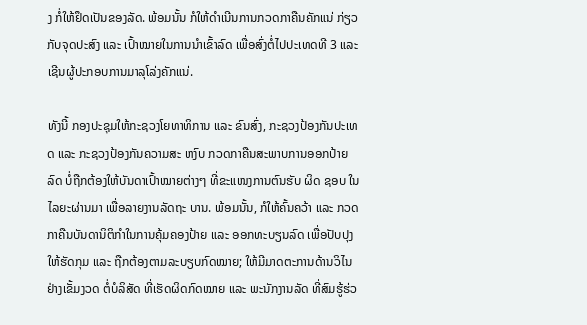ງ ກໍ່ໃຫ້ຢຶດເປັນຂອງລັດ. ພ້ອມນັ້ນ ກໍໃຫ້ດໍາເນີນການກວດກາຄືນຄັກແນ່ ກ່ຽວກັບຈຸດປະສົງ ແລະ ເປົ້າໝາຍໃນການນໍາເຂົ້າລົດ ເພື່ອສົ່ງຕໍ່ໄປປະເທດທີ 3 ແລະ ເຊີນຜູ້ປະກອບການມາລຸໂລ່ງຄັກແນ່.

ທັງນີ້ ກອງປະຊຸມໃຫ້ກະຊວງໂຍທາທິການ ແລະ ຂົນສົ່ງ, ກະຊວງປ້ອງກັນປະເທດ ແລະ ກະຊວງປ້ອງກັນຄວາມສະ ຫງົບ ກວດກາຄືນສະພາບການອອກປ້າຍລົດ ບໍ່ຖືກຕ້ອງໃຫ້ບັນດາເປົ້າໝາຍຕ່າງໆ ທີ່ຂະແໜງການຕົນຮັບ ຜິດ ຊອບ ໃນໄລຍະຜ່ານມາ ເພື່ອລາຍງານລັດຖະ ບານ. ພ້ອມນັ້ນ, ກໍໃຫ້ຄົ້ນຄວ້າ ແລະ ກວດກາຄືນບັນດານິຕິກໍາໃນການຄຸ້ມຄອງປ້າຍ ແລະ ອອກທະບຽນລົດ ເພື່ອປັບປຸງໃຫ້ຮັດກຸມ ແລະ ຖືກຕ້ອງຕາມລະບຽບກົດໝາຍ; ໃຫ້ມີມາດຕະການດ້ານວິໄນຢ່າງເຂັ້ມງວດ ຕໍ່ບໍລິສັດ ທີ່ເຮັດຜິດກົດໝາຍ ແລະ ພະນັກງານລັດ ທີ່ສົມຮູ້ຮ່ວ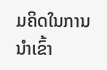ມຄິດໃນການນໍາເຂົ້າ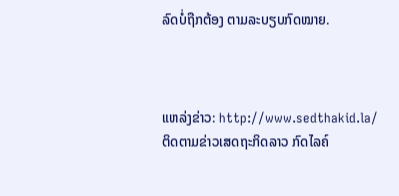ລົດບໍ່ຖືກຕ້ອງ ຕາມລະບຽບກົດໝາຍ.



ແຫລ່ງຂ່າວ: http://www.sedthakid.la/
ຕິດຕາມຂ່າວເສດຖະກິດລາວ ກົດໄລຄ໌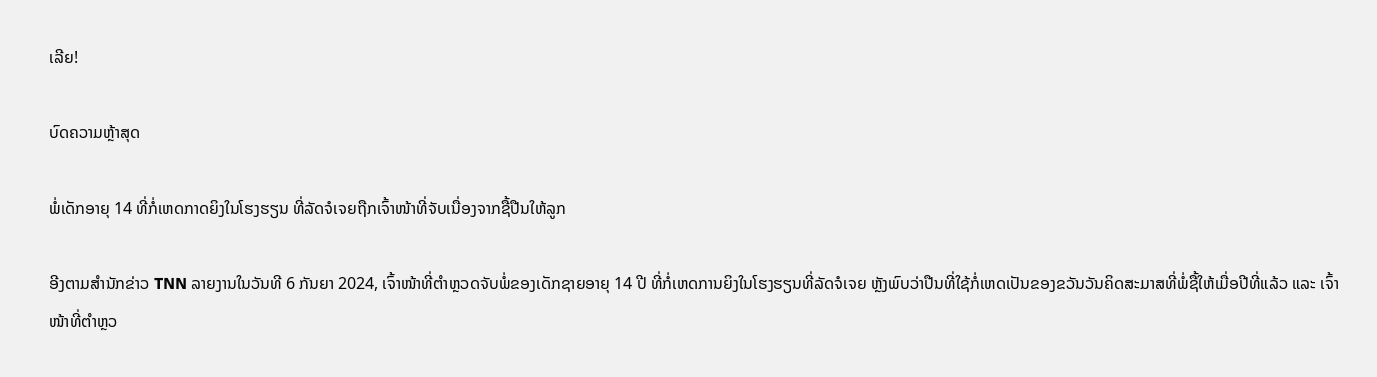ເລີຍ!

ບົດຄວາມຫຼ້າສຸດ

ພໍ່ເດັກອາຍຸ 14 ທີ່ກໍ່ເຫດກາດຍິງໃນໂຮງຮຽນ ທີ່ລັດຈໍເຈຍຖືກເຈົ້າໜ້າທີ່ຈັບເນື່ອງຈາກຊື້ປືນໃຫ້ລູກ

ອີງຕາມສຳນັກຂ່າວ TNN ລາຍງານໃນວັນທີ 6 ກັນຍາ 2024, ເຈົ້າໜ້າທີ່ຕຳຫຼວດຈັບພໍ່ຂອງເດັກຊາຍອາຍຸ 14 ປີ ທີ່ກໍ່ເຫດການຍິງໃນໂຮງຮຽນທີ່ລັດຈໍເຈຍ ຫຼັງພົບວ່າປືນທີ່ໃຊ້ກໍ່ເຫດເປັນຂອງຂວັນວັນຄິດສະມາສທີ່ພໍ່ຊື້ໃຫ້ເມື່ອປີທີ່ແລ້ວ ແລະ ເຈົ້າໜ້າທີ່ຕຳຫຼວ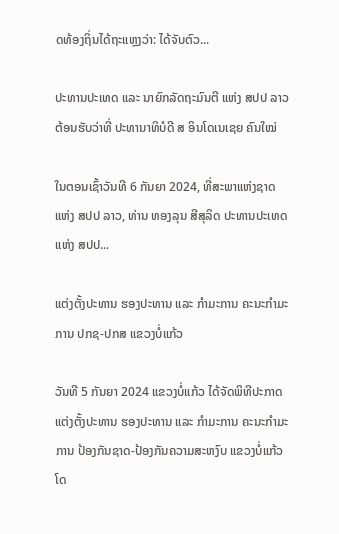ດທ້ອງຖິ່ນໄດ້ຖະແຫຼງວ່າ: ໄດ້ຈັບຕົວ...

ປະທານປະເທດ ແລະ ນາຍົກລັດຖະມົນຕີ ແຫ່ງ ສປປ ລາວ ຕ້ອນຮັບວ່າທີ່ ປະທານາທິບໍດີ ສ ອິນໂດເນເຊຍ ຄົນໃໝ່

ໃນຕອນເຊົ້າວັນທີ 6 ກັນຍາ 2024, ທີ່ສະພາແຫ່ງຊາດ ແຫ່ງ ສປປ ລາວ, ທ່ານ ທອງລຸນ ສີສຸລິດ ປະທານປະເທດ ແຫ່ງ ສປປ...

ແຕ່ງຕັ້ງປະທານ ຮອງປະທານ ແລະ ກຳມະການ ຄະນະກຳມະການ ປກຊ-ປກສ ແຂວງບໍ່ແກ້ວ

ວັນທີ 5 ກັນຍາ 2024 ແຂວງບໍ່ແກ້ວ ໄດ້ຈັດພິທີປະກາດແຕ່ງຕັ້ງປະທານ ຮອງປະທານ ແລະ ກຳມະການ ຄະນະກຳມະການ ປ້ອງກັນຊາດ-ປ້ອງກັນຄວາມສະຫງົບ ແຂວງບໍ່ແກ້ວ ໂດ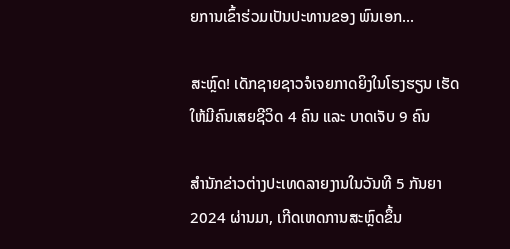ຍການເຂົ້າຮ່ວມເປັນປະທານຂອງ ພົນເອກ...

ສະຫຼົດ! ເດັກຊາຍຊາວຈໍເຈຍກາດຍິງໃນໂຮງຮຽນ ເຮັດໃຫ້ມີຄົນເສຍຊີວິດ 4 ຄົນ ແລະ ບາດເຈັບ 9 ຄົນ

ສຳນັກຂ່າວຕ່າງປະເທດລາຍງານໃນວັນທີ 5 ກັນຍາ 2024 ຜ່ານມາ, ເກີດເຫດການສະຫຼົດຂຶ້ນ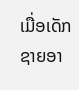ເມື່ອເດັກຊາຍອາ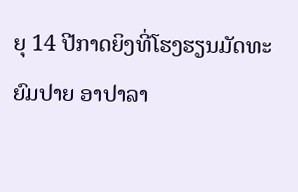ຍຸ 14 ປີກາດຍິງທີ່ໂຮງຮຽນມັດທະຍົມປາຍ ອາປາລາ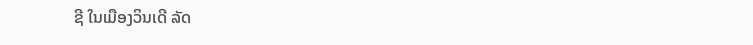ຊີ ໃນເມືອງວິນເດີ ລັດ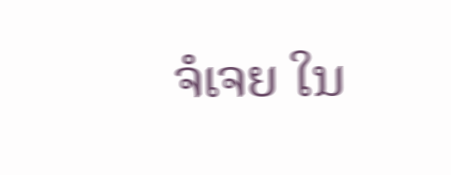ຈໍເຈຍ ໃນ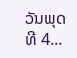ວັນພຸດ ທີ 4...